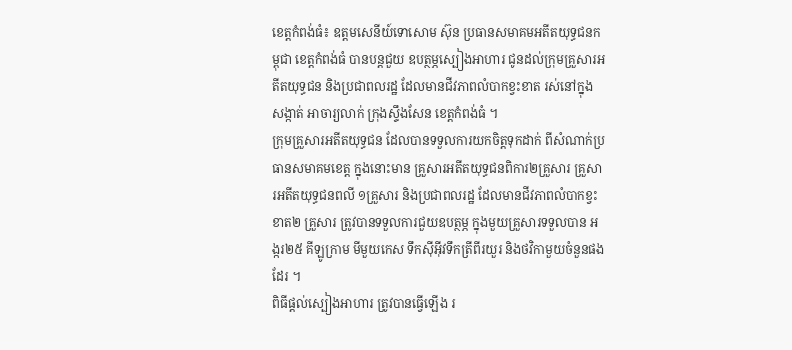ខេត្តកំពង់ធំ៖ ឧត្តមសេនីយ៍ទោសោម ស៊ុន ប្រធានសមាគមអតីតយុទ្ធជនកម្ពុជា ខេត្តកំពង់ធំ បានបន្តជួយ ឧបត្ថម្ភស្បៀងអាហារ ជូនដល់ក្រុមគ្រួសារអតីតយុទ្ធជន និងប្រជាពលរដ្ឋ ដែលមានជីវភាពលំបាកខ្វះខាត រស់នៅក្នុងសង្កាត់ អាចារ្យលាក់ ក្រុងស្ទឹងសែន ខេត្តកំពង់ធំ ។
ក្រុមគ្រួសារអតីតយុទ្ធជន ដែលបានទទួលការយកចិត្តទុកដាក់ ពីសំណាក់ប្រធានសមាគមខេត្ត ក្នុងនោះមាន គ្រួសារអតីតយុទ្ធជនពិការ២គ្រួសារ គ្រួសារអតីតយុទ្ធជនពលី ១គ្រួសារ និងប្រជាពលរដ្ឋ ដែលមានជីវភាពលំបាកខ្វះខាត២ គ្រួសារ ត្រូវបានទទួលការជួយឧបត្ថម្ភ ក្នុងមួយគ្រួសារទទួលបាន អង្ករ២៥ គីឡូក្រាម មីមួយកេស ទឹកស៊ីអ៊ីវទឹកត្រីពីរយួរ និងថវិកាមួយចំនួនផងដែរ ។
ពិធីផ្តល់ស្បៀងអាហារ ត្រូវបានធ្វើឡើង រ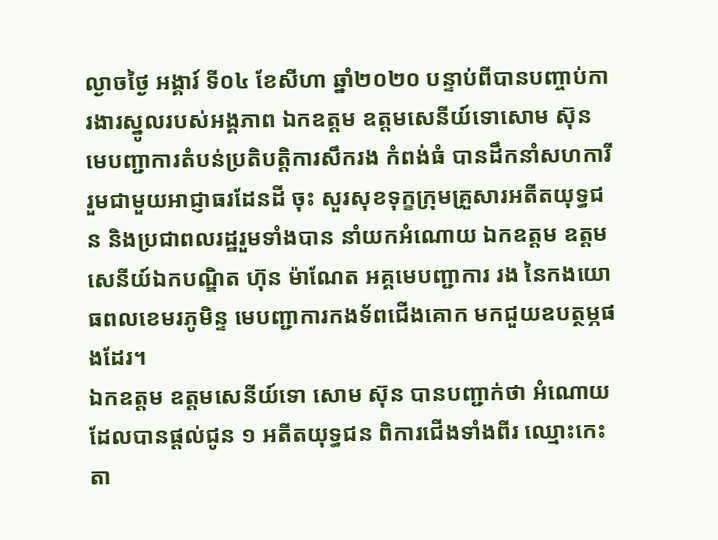ល្ងាចថ្ងៃ អង្គារ៍ ទី០៤ ខែសីហា ឆ្នាំ២០២០ បន្ទាប់ពីបានបញ្ចាប់ការងារស្នូលរបស់អង្គភាព ឯកឧត្តម ឧត្តមសេនីយ៍ទោសោម ស៊ុន មេបញ្ជាការតំបន់ប្រតិបត្តិការសឹករង កំពង់ធំ បានដឹកនាំសហការី រួមជាមួយអាជ្ញាធរដែនដី ចុះ សួរសុខទុក្ខក្រុមគ្រួសារអតីតយុទ្ធជន និងប្រជាពលរដ្ឋរួមទាំងបាន នាំយកអំណោយ ឯកឧត្តម ឧត្ដមសេនីយ៍ឯកបណ្ឌិត ហ៊ុន ម៉ាណែត អគ្គមេបញ្ជាការ រង នៃកងយោធពលខេមរភូមិន្ទ មេបញ្ជាការកងទ័ពជើងគោក មកជួយឧបត្ថម្ភផងដែរ។
ឯកឧត្តម ឧត្ដមសេនីយ៍ទោ សោម ស៊ុន បានបញ្ជាក់ថា អំណោយដែលបានផ្តល់ជូន ១ អតីតយុទ្ធជន ពិការជើងទាំងពីរ ឈ្មោះកេះ តា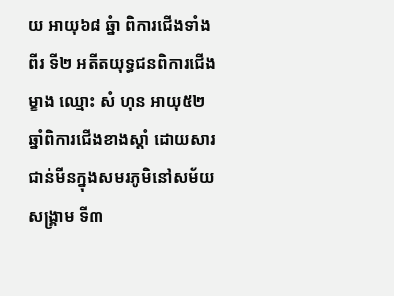យ អាយុ៦៨ ឆ្នំា ពិការជើងទាំងពីរ ទី២ អតីតយុទ្ធជនពិការជើងម្ខាង ឈ្មោះ សំ ហុន អាយុ៥២ ឆ្នាំពិការជើងខាងស្ដាំ ដោយសារជាន់មីនក្នុងសមរភូមិនៅសម័យសង្គ្រាម ទី៣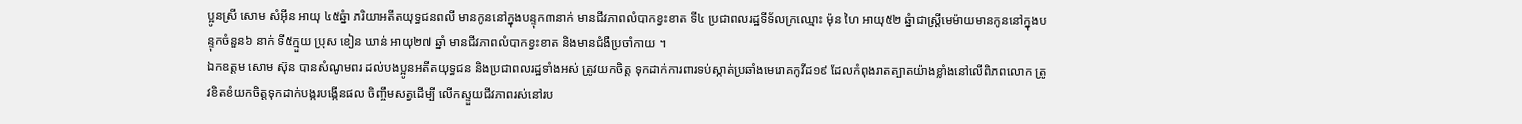ប្អូនស្រី សោម សំអ៊ីន អាយុ ៤៥ឆ្នំា ភរិយាអតីតយុទ្ធជនពលី មានកូននៅក្នុងបន្ទុក៣នាក់ មានជីវភាពលំបាកខ្វះខាត ទី៤ ប្រជាពលរដ្ឋទីទ័លក្រឈ្មោះ ម៉ុន ហៃ អាយុ៥២ ឆ្នំាជាស្ត្រីមេម៉ាយមានកូននៅក្នុងបន្ទុកចំនួន៦ នាក់ ទី៥ក្មួយ ប្រុស ខៀន ឃាន់ អាយុ២៧ ឆ្នាំ មានជីវភាពលំបាកខ្វះខាត និងមានជំងឺប្រចាំកាយ ។
ឯកឧត្តម សោម ស៊ុន បានសំណូមពរ ដល់បងប្អូនអតីតយុទ្ធជន និងប្រជាពលរដ្ឋទាំងអស់ ត្រូវយកចិត្ត ទុកដាក់ការពារទប់ស្កាត់ប្រឆាំងមេរោគកូវីដ១៩ ដែលកំពុងរាតត្បាតយ៉ាងខ្លាំងនៅលើពិភពលោក ត្រូវខិតខំយកចិត្តទុកដាក់បង្ករបង្កើនផល ចិញ្ចឹមសត្វដើម្បី លើកស្ទួយជីវភាពរស់នៅរប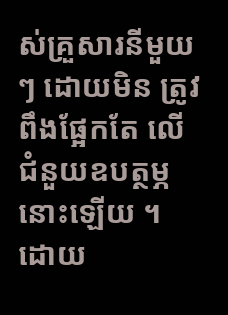ស់គ្រួសារនីមួយៗ ដោយមិន ត្រូវពឹងផ្អែកតែ លើជំនួយឧបត្ថម្ភនោះឡើយ ។
ដោយ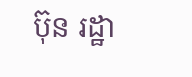ប៊ុន រដ្ឋា